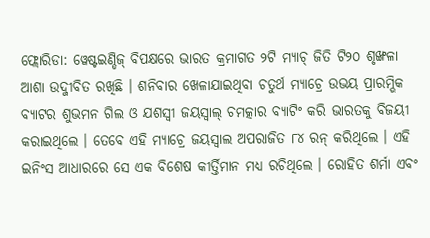ଫ୍ଲୋରିଡା: ୱେଷ୍ଟଇଣ୍ଡିଜ୍ ବିପକ୍ଷରେ ଭାରତ କ୍ରମାଗତ ୨ଟି ମ୍ୟାଚ୍ ଜିତି ଟି୨୦ ଶୃଙ୍ଖଳା ଆଶା ଉଦ୍ଜୀବିତ ରଖିଛି । ଶନିବାର ଖେଳାଯାଇଥିବା ଚତୁର୍ଥ ମ୍ୟାଚ୍ରେ ଉଭୟ ପ୍ରାରମ୍ଭିକ ବ୍ୟାଟର ଶୁଭମନ ଗିଲ ଓ ଯଶସ୍ବୀ ଜୟସ୍ବାଲ୍ ଚମତ୍କାର ବ୍ୟାଟିଂ କରି ଭାରତକୁ ବିଜୟୀ କରାଇଥିଲେ । ତେବେ ଏହି ମ୍ୟାଚ୍ରେ ଜୟସ୍ବାଲ ଅପରାଜିତ ୮୪ ରନ୍ କରିଥିଲେ । ଏହି ଇନିଂସ ଆଧାରରେ ସେ ଏକ ବିଶେଷ କୀର୍ତ୍ତିମାନ ମଧ୍ୟ ରଚିଥିଲେ । ରୋହିତ ଶର୍ମା ଏବଂ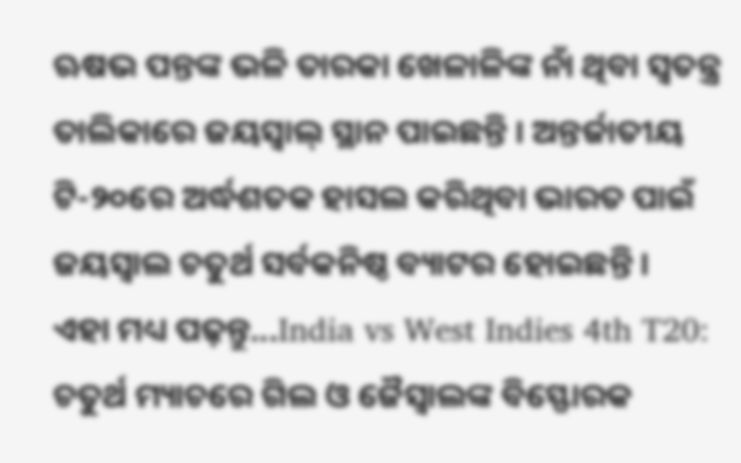ଋଷଭ ପନ୍ତଙ୍କ ଭଳି ତାରକା ଖେଳାଳିଙ୍କ ନାଁ ଥିବା ସ୍ବତନ୍ତ୍ର ତାଲିକାରେ ଜୟସ୍ବାଲ୍ ସ୍ଥାନ ପାଇଛନ୍ତି । ଅନ୍ତର୍ଜାତୀୟ ଟି-୨୦ରେ ଅର୍ଦ୍ଧଶତକ ହାସଲ କରିଥିବା ଭାରତ ପାଇଁ ଜୟସ୍ବାଲ ଚତୁର୍ଥ ସର୍ବକନିଷ୍ଠ ବ୍ୟାଟର ହୋଇଛନ୍ତି ।
ଏହା ମଧ୍ୟ ପଢ଼ନ୍ତୁ...India vs West Indies 4th T20: ଚତୁର୍ଥ ମ୍ୟାଚରେ ଗିଲ ଓ ଜୈସ୍ବାଲଙ୍କ ବିସ୍ଫୋରକ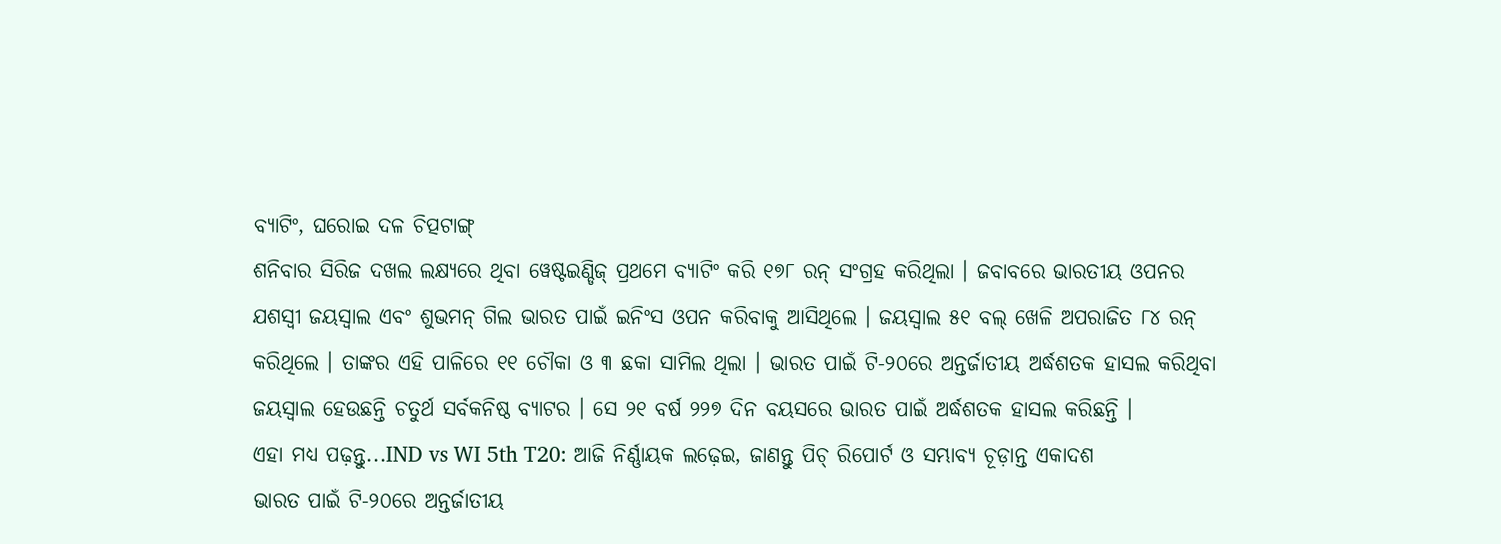ବ୍ୟାଟିଂ, ଘରୋଇ ଦଳ ଚିତ୍ପଟାଙ୍ଗ୍
ଶନିବାର ସିରିଜ ଦଖଲ ଲକ୍ଷ୍ୟରେ ଥିବା ୱେଷ୍ଟଇଣ୍ଡିଜ୍ ପ୍ରଥମେ ବ୍ୟାଟିଂ କରି ୧୭୮ ରନ୍ ସଂଗ୍ରହ କରିଥିଲା । ଜବାବରେ ଭାରତୀୟ ଓପନର ଯଶସ୍ବୀ ଜୟସ୍ବାଲ ଏବଂ ଶୁଭମନ୍ ଗିଲ ଭାରତ ପାଇଁ ଇନିଂସ ଓପନ କରିବାକୁ ଆସିଥିଲେ । ଜୟସ୍ବାଲ ୫୧ ବଲ୍ ଖେଳି ଅପରାଜିତ ୮୪ ରନ୍ କରିଥିଲେ । ତାଙ୍କର ଏହି ପାଳିରେ ୧୧ ଚୌକା ଓ ୩ ଛକା ସାମିଲ ଥିଲା । ଭାରତ ପାଇଁ ଟି-୨୦ରେ ଅନ୍ତର୍ଜାତୀୟ ଅର୍ଦ୍ଧଶତକ ହାସଲ କରିଥିବା ଜୟସ୍ବାଲ ହେଉଛନ୍ତି ଚତୁର୍ଥ ସର୍ବକନିଷ୍ଠ ବ୍ୟାଟର । ସେ ୨୧ ବର୍ଷ ୨୨୭ ଦିନ ବୟସରେ ଭାରତ ପାଇଁ ଅର୍ଦ୍ଧଶତକ ହାସଲ କରିଛନ୍ତି ।
ଏହା ମଧ୍ୟ ପଢ଼ନ୍ତୁ...IND vs WI 5th T20: ଆଜି ନିର୍ଣ୍ଣାୟକ ଲଢ଼େଇ, ଜାଣନ୍ତୁ ପିଚ୍ ରିପୋର୍ଟ ଓ ସମ୍ଭାବ୍ୟ ଚୂଡ଼ାନ୍ତ ଏକାଦଶ
ଭାରତ ପାଇଁ ଟି-୨୦ରେ ଅନ୍ତର୍ଜାତୀୟ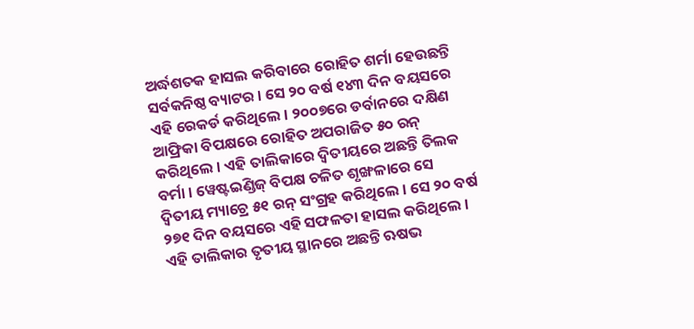ଅର୍ଦ୍ଧଶତକ ହାସଲ କରିବାରେ ରୋହିତ ଶର୍ମା ହେଉଛନ୍ତି ସର୍ବକନିଷ୍ଠ ବ୍ୟାଟର । ସେ ୨୦ ବର୍ଷ ୧୪୩ ଦିନ ବୟସରେ ଏହି ରେକର୍ଡ କରିଥିଲେ । ୨୦୦୭ରେ ଡର୍ବାନରେ ଦକ୍ଷିଣ ଆଫ୍ରିକା ବିପକ୍ଷରେ ରୋହିତ ଅପରାଜିତ ୫୦ ରନ୍ କରିଥିଲେ । ଏହି ତାଲିକାରେ ଦ୍ବିତୀୟରେ ଅଛନ୍ତି ତିଲକ ବର୍ମା । ୱେଷ୍ଟଇଣ୍ଡିଜ୍ ବିପକ୍ଷ ଚଳିତ ଶୃଙ୍ଖଳାରେ ସେ ଦ୍ବିତୀୟ ମ୍ୟାଚ୍ରେ ୫୧ ରନ୍ ସଂଗ୍ରହ କରିଥିଲେ । ସେ ୨୦ ବର୍ଷ ୨୭୧ ଦିନ ବୟସରେ ଏହି ସଫଳତା ହାସଲ କରିଥିଲେ । ଏହି ତାଲିକାର ତୃତୀୟ ସ୍ଥାନରେ ଅଛନ୍ତି ଋଷଭ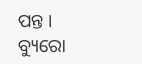ପନ୍ତ ।
ବ୍ୟୁରୋ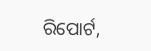ରିପୋର୍ଟ,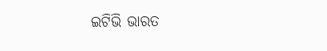ଇଟିଭି ଭାରତ